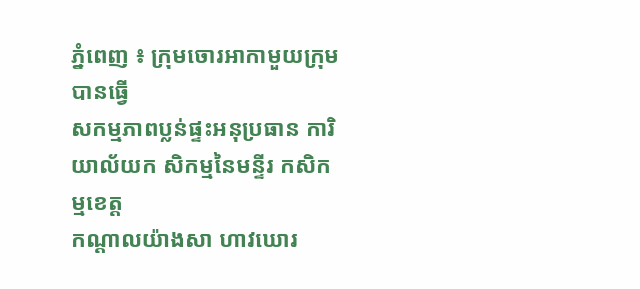ភ្នំពេញ ៖ ក្រុមចោរអាកាមួយក្រុមបានធ្វើ
សកម្មភាពប្លន់ផ្ទះអនុប្រធាន ការិយាល័យក សិកម្មនៃមន្ទីរ កសិកម្មខេត្ដ
កណ្ដាលយ៉ាងសា ហាវឃោរ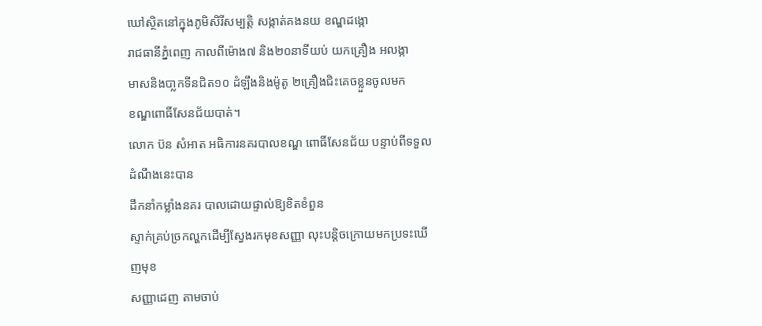ឃៅស្ថិតនៅក្នុងភូមិសិរីសម្បត្ដិ សង្កាត់គងនយ ខណ្ឌដង្កោ
រាជធានីភ្នំពេញ កាលពីម៉ោង៧ និង២០នាទីយប់ យកគ្រឿង អលង្កា
មាសនិងបា្លកទីនជិត១០ ដំឡឹងនិងម៉ូតូ ២គ្រឿងជិះគេចខ្លួនចូលមក
ខណ្ឌពោធិ៍សែនជ័យបាត់។
លោក ប៊ន សំអាត អធិការនគរបាលខណ្ឌ ពោធិ៍សែនជ័យ បន្ទាប់ពីទទួលដំណឹងនេះបាន
ដឹកនាំកម្លាំងនគរ បាលដោយផ្ទាល់ឱ្យខិតខំពួន
ស្ទាក់គ្រប់ច្រកល្ហកដើម្បីស្វែងរកមុខសញ្ញា លុះបន្ដិចក្រោយមកប្រទះឃើញមុខ
សញ្ញាដេញ តាមចាប់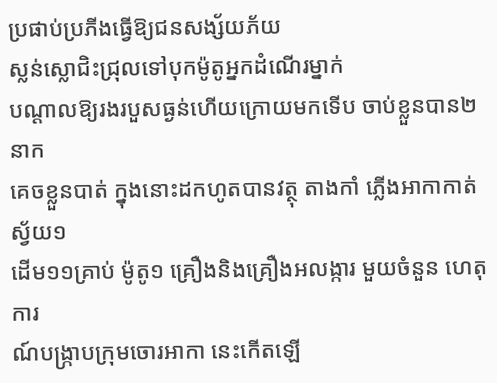ប្រផាប់ប្រភីងធ្វើឱ្យជនសង្ស័យភ័យ
ស្លន់ស្លោជិះជ្រុលទៅបុកម៉ូតូអ្នកដំណើរម្នាក់
បណ្ដាលឱ្យរងរបួសធ្ងន់ហើយក្រោយមកទើប ចាប់ខ្លួនបាន២នាក
គេចខ្លួនបាត់ ក្នុងនោះដកហូតបានវត្ថុ តាងកាំ ភ្លើងអាកាកាត់ស្វ័យ១
ដើម១១គ្រាប់ ម៉ូតូ១ គ្រឿងនិងគ្រឿងអលង្ការ មួយចំនួន ហេតុការ
ណ៍បង្ក្រាបក្រុមចោរអាកា នេះកើតឡើ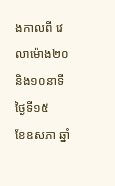ងកាលពី វេលាម៉ោង២០និង១០នាទី ថ្ងៃទី១៥
ខែឧសភា ឆ្នាំ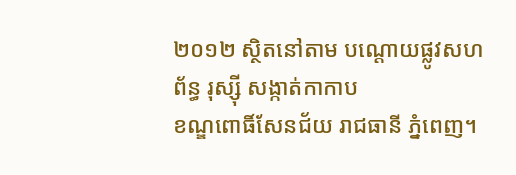២០១២ ស្ថិតនៅតាម បណ្ដោយផ្លូវសហព័ន្ធ រុស្ស៊ី សង្កាត់កាកាប
ខណ្ឌពោធិ៍សែនជ័យ រាជធានី ភ្នំពេញ។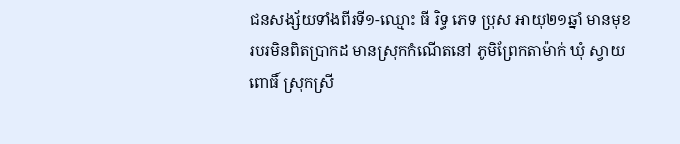ជនសង្ស័យទាំងពីរទី១-ឈ្មោះ ធី រិទ្ធ ភេទ ប្រុស អាយុ២១ឆ្នាំ មានមុខរបរមិនពិតប្រាកដ មានស្រុកកំណើតនៅ ភូមិព្រែកតាម៉ាក់ ឃុំ ស្វាយពោធិ៍ ស្រុកស្រី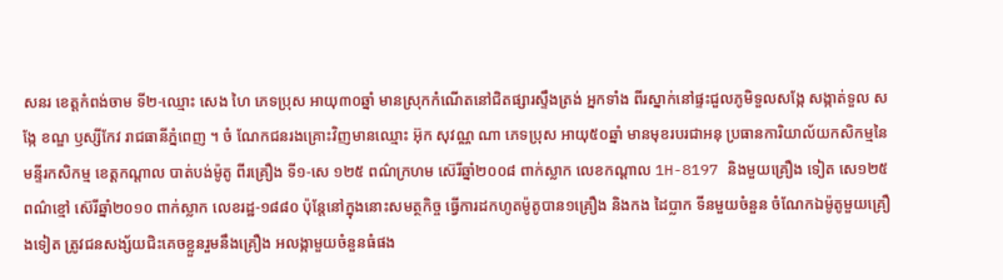សនរ ខេត្ដកំពង់ចាម ទី២-ឈ្មោះ សេង ហៃ ភេទប្រុស អាយុ៣០ឆ្នាំ មានស្រុកកំណើតនៅជិតផ្សារស្ទឹងត្រង់ អ្នកទាំង ពីរស្នាក់នៅផ្ទះជួលភូមិទួលសង្កែ សង្កាត់ទួល សង្កែ ខណ្ឌ ឫស្សីកែវ រាជធានីភ្នំពេញ ។ ចំ ណែកជនរងគ្រោះវិញមានឈ្មោះ អ៊ុក សុវណ្ណ ណា ភេទប្រុស អាយុ៥០ឆ្នាំ មានមុខរបរជាអនុ ប្រធានការិយាល័យកសិកម្មនៃមន្ទីរកសិកម្ម ខេត្ដកណ្ដាល បាត់បង់ម៉ូតូ ពីរគ្រឿង ទី១-សេ ១២៥ ពណ៌ក្រហម ស៊េរីឆ្នាំ២០០៨ ពាក់ស្លាក លេខកណ្ដាល 1H-8197 និងមួយគ្រឿង ទៀត សេ១២៥ ពណ៌ខ្មៅ ស៊េរីឆ្នាំ២០១០ ពាក់ស្លាក លេខរដ្ឋ-១៨៨០ ប៉ុន្ដែនៅក្នុងនោះសមត្ថកិច្ច ធ្វើការដកហូតម៉ូតូបាន១គ្រឿង និងកង ដៃប្លាក ទីនមួយចំនួន ចំណែកឯម៉ូតូមួយគ្រឿងទៀត ត្រូវជនសង្ស័យជិះគេចខ្លួនរួមនឹងគ្រឿង អលង្កាមួយចំនួនធំផង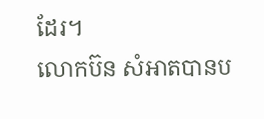ដែរ។
លោកប៊ន សំអាតបានប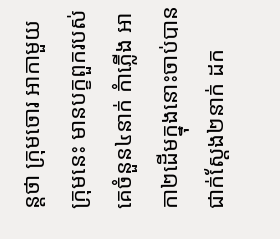ន្ដថា ក្រុមចោរ អាកាមួយក្រុមនេះ មានបក្ខពួករបស់គេចំនួន៤នាក់ កំាភ្លើង អាកា២ដើមក្នុងនោះចាប់បានជាក់ស្ដែង២នាក់ ដក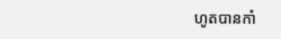ហូតបានកាំ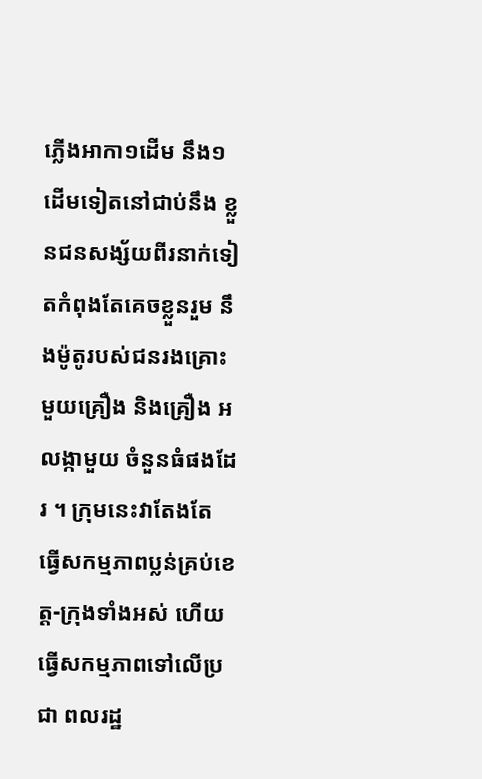ភ្លើងអាកា១ដើម នឹង១ដើមទៀតនៅជាប់នឹង ខ្លួនជនសង្ស័យពីរនាក់ទៀតកំពុងតែគេចខ្លួនរួម នឹងម៉ូតូរបស់ជនរងគ្រោះមួយគ្រឿង និងគ្រឿង អលង្កាមួយ ចំនួនធំផងដែរ ។ ក្រុមនេះវាតែងតែ ធ្វើសកម្មភាពប្លន់គ្រប់ខេត្ដ-ក្រុងទាំងអស់ ហើយ ធ្វើសកម្មភាពទៅលើប្រជា ពលរដ្ឋ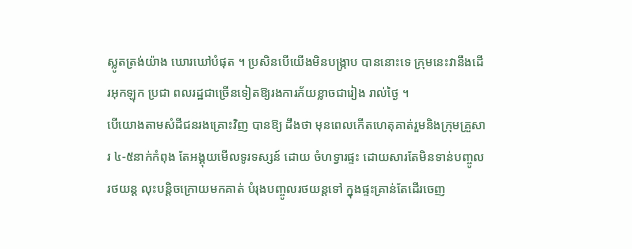ស្លូតត្រង់យ៉ាង ឃោរឃៅបំផុត ។ ប្រសិនបើយើងមិនបង្ក្រាប បាននោះទេ ក្រុមនេះវានឹងដើរអុកឡុក ប្រជា ពលរដ្ឋជាច្រើនទៀតឱ្យរងការភ័យខ្លាចជារៀង រាល់ថ្ងៃ ។
បើយោងតាមសំដីជនរងគ្រោះវិញ បានឱ្យ ដឹងថា មុនពេលកើតហេតុគាត់រួមនិងក្រុមគ្រួសារ ៤-៥នាក់កំពុង តែអង្គុយមើលទូរទស្សន៍ ដោយ ចំហទ្វារផ្ទះ ដោយសារតែមិនទាន់បញ្ចូលរថយន្ដ លុះបន្ដិចក្រោយមកគាត់ បំរុងបញ្ចូលរថយន្ដទៅ ក្នុងផ្ទះគ្រាន់តែដើរចេញ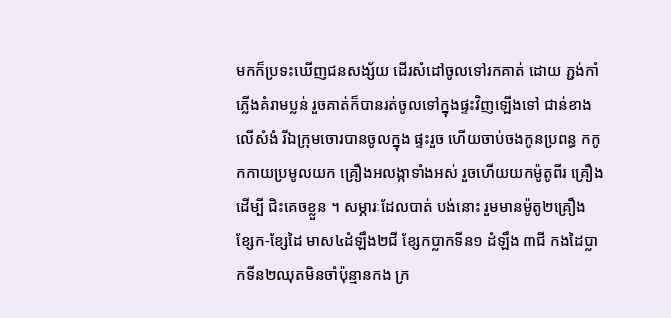មកក៏ប្រទះឃើញជនសង្ស័យ ដើរសំដៅចូលទៅរកគាត់ ដោយ ភ្ជង់កាំភ្លើងគំរាមប្លន់ រួចគាត់ក៏បានរត់ចូលទៅក្នុងផ្ទះវិញឡើងទៅ ជាន់ខាងលើសំងំ រីឯក្រុមចោរបានចូលក្នុង ផ្ទះរួច ហើយចាប់ចងកូនប្រពន្ធ កកូកកាយប្រមូលយក គ្រឿងអលង្កាទាំងអស់ រួចហើយយកម៉ូតូពីរ គ្រឿងដើម្បី ជិះគេចខ្លួន ។ សម្ភារៈដែលបាត់ បង់នោះ រួមមានម៉ូតូ២គ្រឿង ខ្សែក-ខ្សែដៃ មាស៤ដំឡឹង២ជី ខ្សែកប្លាកទីន១ ដំឡឹង ៣ជី កងដៃប្លាកទីន២ឈុតមិនចាំប៉ុន្មានកង ក្រ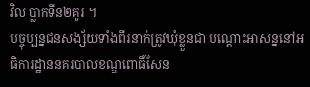វិល ប្លាកទីន២គូរ ។
បច្ចុប្បន្នជនសង្ស័យទាំងពីរនាក់ត្រូវឃុំខ្លួនជា បណ្ដោះអាសន្ននៅអធិការដ្ឋាននគរបាលខណ្ឌពោធិ៍សែន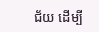ជ័យ ដើម្បី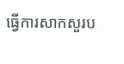ធ្វើការសាកសួរប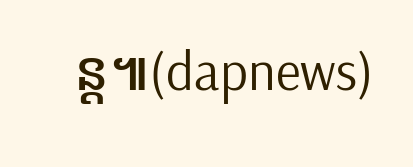ន្ដ៕(dapnews)